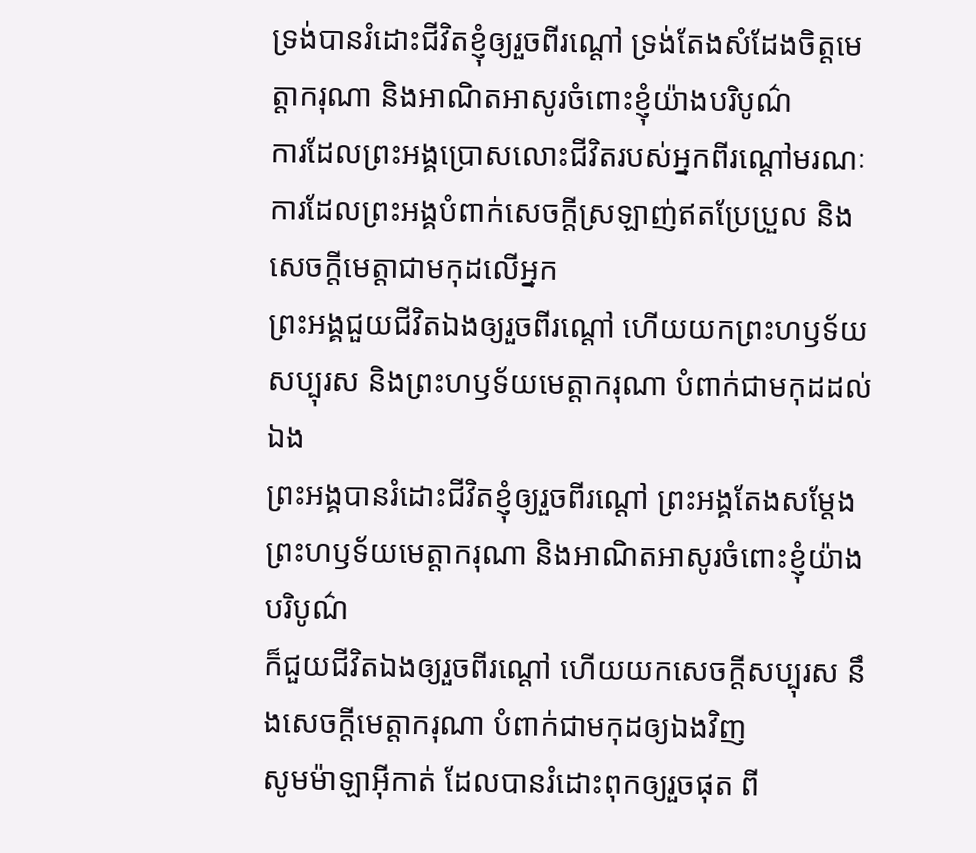ទ្រង់បានរំដោះជីវិតខ្ញុំឲ្យរួចពីរណ្ដៅ ទ្រង់តែងសំដែងចិត្តមេត្តាករុណា និងអាណិតអាសូរចំពោះខ្ញុំយ៉ាងបរិបូណ៌
ការដែលព្រះអង្គប្រោសលោះជីវិតរបស់អ្នកពីរណ្ដៅមរណៈ ការដែលព្រះអង្គបំពាក់សេចក្ដីស្រឡាញ់ឥតប្រែប្រួល និងសេចក្ដីមេត្តាជាមកុដលើអ្នក
ព្រះអង្គជួយជីវិតឯងឲ្យរួចពីរណ្តៅ ហើយយកព្រះហឫទ័យសប្បុរស និងព្រះហឫទ័យមេត្តាករុណា បំពាក់ជាមកុដដល់ឯង
ព្រះអង្គបានរំដោះជីវិតខ្ញុំឲ្យរួចពីរណ្ដៅ ព្រះអង្គតែងសម្តែងព្រះហឫទ័យមេត្តាករុណា និងអាណិតអាសូរចំពោះខ្ញុំយ៉ាងបរិបូណ៌
ក៏ជួយជីវិតឯងឲ្យរួចពីរណ្តៅ ហើយយកសេចក្ដីសប្បុរស នឹងសេចក្ដីមេត្តាករុណា បំពាក់ជាមកុដឲ្យឯងវិញ
សូមម៉ាឡាអ៊ីកាត់ ដែលបានរំដោះពុកឲ្យរួចផុត ពី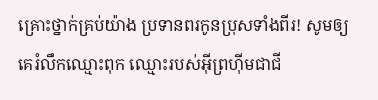គ្រោះថ្នាក់គ្រប់យ៉ាង ប្រទានពរកូនប្រុសទាំងពីរ! សូមឲ្យគេរំលឹកឈ្មោះពុក ឈ្មោះរបស់អ៊ីព្រហ៊ីមជាជី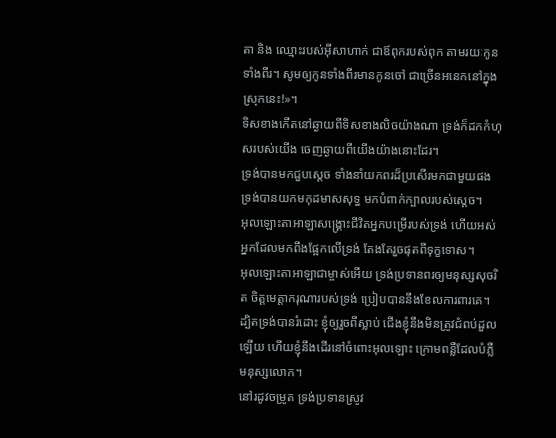តា និង ឈ្មោះរបស់អ៊ីសាហាក់ ជាឪពុករបស់ពុក តាមរយៈកូនទាំងពីរ។ សូមឲ្យកូនទាំងពីរមានកូនចៅ ជាច្រើនអនេកនៅក្នុងស្រុកនេះ!»។
ទិសខាងកើតនៅឆ្ងាយពីទិសខាងលិចយ៉ាងណា ទ្រង់ក៏ដកកំហុសរបស់យើង ចេញឆ្ងាយពីយើងយ៉ាងនោះដែរ។
ទ្រង់បានមកជួបស្តេច ទាំងនាំយកពរដ៏ប្រសើរមកជាមួយផង ទ្រង់បានយកមកុដមាសសុទ្ធ មកបំពាក់ក្បាលរបស់ស្តេច។
អុលឡោះតាអាឡាសង្គ្រោះជីវិតអ្នកបម្រើរបស់ទ្រង់ ហើយអស់អ្នកដែលមកពឹងផ្អែកលើទ្រង់ តែងតែរួចផុតពីទុក្ខទោស។
អុលឡោះតាអាឡាជាម្ចាស់អើយ ទ្រង់ប្រទានពរឲ្យមនុស្សសុចរិត ចិត្តមេត្តាករុណារបស់ទ្រង់ ប្រៀបបាននឹងខែលការពារគេ។
ដ្បិតទ្រង់បានរំដោះ ខ្ញុំឲ្យរួចពីស្លាប់ ជើងខ្ញុំនឹងមិនត្រូវជំពប់ដួលឡើយ ហើយខ្ញុំនឹងដើរនៅចំពោះអុលឡោះ ក្រោមពន្លឺដែលបំភ្លឺមនុស្សលោក។
នៅរដូវចម្រូត ទ្រង់ប្រទានស្រូវ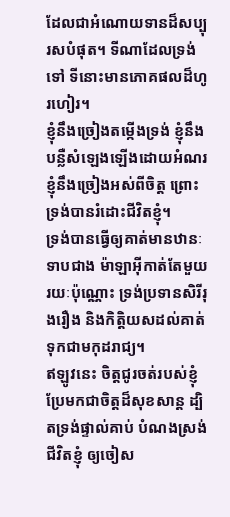ដែលជាអំណោយទានដ៏សប្បុរសបំផុត។ ទីណាដែលទ្រង់ទៅ ទីនោះមានភោគផលដ៏ហូរហៀរ។
ខ្ញុំនឹងច្រៀងតម្កើងទ្រង់ ខ្ញុំនឹងបន្លឺសំឡេងឡើងដោយអំណរ ខ្ញុំនឹងច្រៀងអស់ពីចិត្ត ព្រោះទ្រង់បានរំដោះជីវិតខ្ញុំ។
ទ្រង់បានធ្វើឲ្យគាត់មានឋានៈទាបជាង ម៉ាឡាអ៊ីកាត់តែមួយរយៈប៉ុណ្ណោះ ទ្រង់ប្រទានសិរីរុងរឿង និងកិត្តិយសដល់គាត់ ទុកជាមកុដរាជ្យ។
ឥឡូវនេះ ចិត្តជូរចត់របស់ខ្ញុំ ប្រែមកជាចិត្តដ៏សុខសាន្ត ដ្បិតទ្រង់ផ្ទាល់គាប់ បំណងស្រង់ជីវិតខ្ញុំ ឲ្យចៀស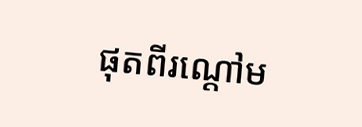ផុតពីរណ្ដៅម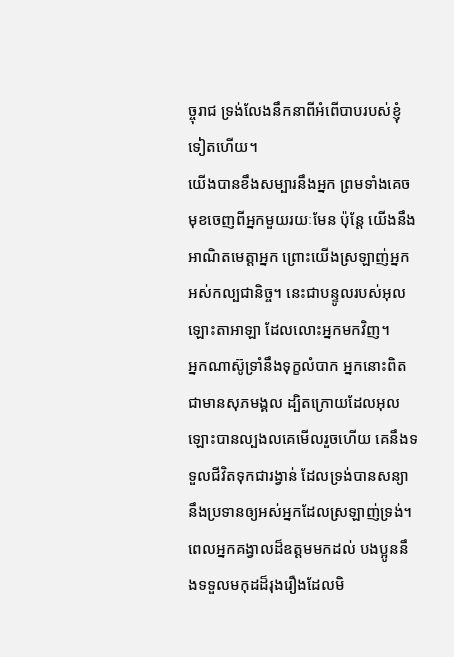ច្ចុរាជ ទ្រង់លែងនឹកនាពីអំពើបាបរបស់ខ្ញុំ ទៀតហើយ។
យើងបានខឹងសម្បារនឹងអ្នក ព្រមទាំងគេចមុខចេញពីអ្នកមួយរយៈមែន ប៉ុន្តែ យើងនឹងអាណិតមេត្តាអ្នក ព្រោះយើងស្រឡាញ់អ្នកអស់កល្បជានិច្ច។ នេះជាបន្ទូលរបស់អុលឡោះតាអាឡា ដែលលោះអ្នកមកវិញ។
អ្នកណាស៊ូទ្រាំនឹងទុក្ខលំបាក អ្នកនោះពិតជាមានសុភមង្គល ដ្បិតក្រោយដែលអុលឡោះបានល្បងលគេមើលរួចហើយ គេនឹងទទួលជីវិតទុកជារង្វាន់ ដែលទ្រង់បានសន្យានឹងប្រទានឲ្យអស់អ្នកដែលស្រឡាញ់ទ្រង់។
ពេលអ្នកគង្វាលដ៏ឧត្ដមមកដល់ បងប្អូននឹងទទួលមកុដដ៏រុងរឿងដែលមិ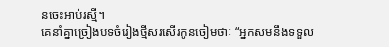នចេះអាប់រស្មី។
គេនាំគ្នាច្រៀងបទចំរៀងថ្មីសរសើរកូនចៀមថាៈ “អ្នកសមនឹងទទួល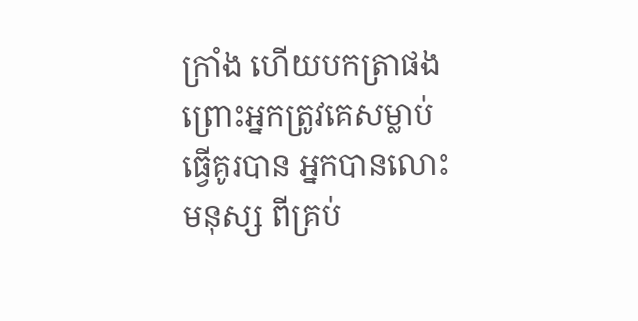ក្រាំង ហើយបកត្រាផង ព្រោះអ្នកត្រូវគេសម្លាប់ធ្វើគូរបាន អ្នកបានលោះមនុស្ស ពីគ្រប់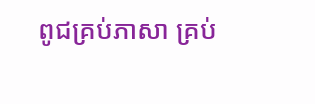ពូជគ្រប់ភាសា គ្រប់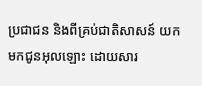ប្រជាជន និងពីគ្រប់ជាតិសាសន៍ យកមកជូនអុលឡោះ ដោយសារ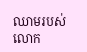ឈាមរបស់លោក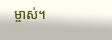ម្ចាស់។